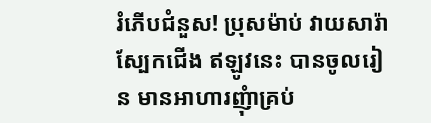រំភើបជំនួស! ប្រុសម៉ាប់ វាយសារ៉ាស្បែកជើង ឥឡូវនេះ បានចូលរៀន មានអាហារញុំាគ្រប់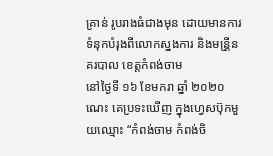គ្រាន់ រូបរាងធំជាងមុន ដោយមានការទំនុកបំរុងពីលោកស្នងការ និងមន្រី្តនគរបាល ខេត្តកំពង់ចាម
នៅថ្ងៃទី ១៦ ខែមករា ឆ្នាំ ២០២០ ណេះ គេប្រទះឃើញ ក្នុងហ្វេសប៊ុកមួយឈ្មោះ “កំពង់ចាម កំពង់ចិ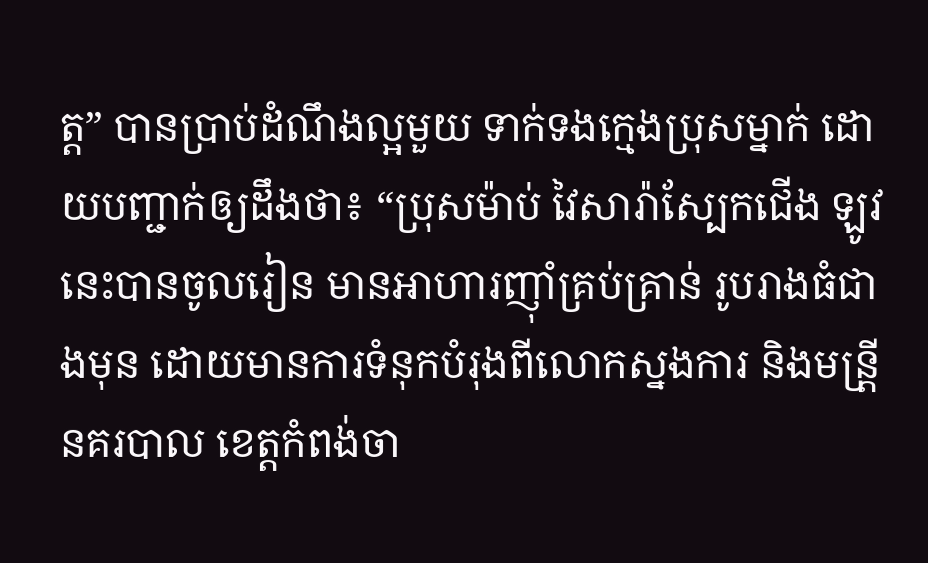ត្ត” បានប្រាប់ដំណឹងល្អមួយ ទាក់ទងក្មេងប្រុសម្នាក់ ដោយបញ្ជាក់ឲ្យដឹងថា៖ “ប្រុសម៉ាប់ វៃសារ៉ាស្បែកជេីង ឡូវនេះបានចូលរៀន មានអាហារញុាំគ្រប់គ្រាន់ រូបរាងធំជាងមុន ដោយមានការទំនុកបំរុងពីលោកស្នងការ និងមន្រី្តនគរបាល ខេត្តកំពង់ចា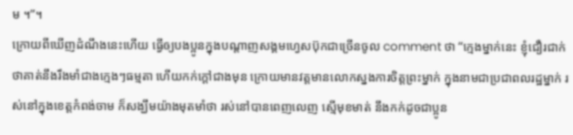ម ។”។
ក្រោយពីឃើញដំណឹងនេះហើយ ធ្វើឲ្យបងប្អូនក្នុងបណ្តាញសង្គមហ្វេសប៊ុកជាច្រើនចូល comment ថា “ក្មេងម្នាក់នេះ ខ្ញុំជឿរជាក់ថាគាត់នឹងរឹងមាំជាងក្មេងៗធម្មតា ហើយកក់ក្តៅជាងមុន ក្រោយមានវត្តមានលោកស្នងការចិត្តព្រះម្នាក់ ក្នុងនាមជាប្រជាពលរដ្ឋម្នាក់ រស់នៅក្នុងខេត្តកំពង់ចាម ក៏សង្ឃឹមយ៉ាងមុតមាំថា រស់នៅបានពេញលេញ ស្មើមុខមាត់ នឹងកក់ដូចជាប្អូន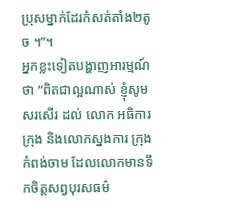ប្រុសម្នាក់ដែរកំសត់តាំង២តូច ។”។
អ្នកខ្លះទៀតបង្ហាញអារម្មណ៍ថា “ពិតជាល្អណាស់ ខ្ញុំសូមសរសេីរ ដល់ លេាក អធិការក្រុង និងលេាកស្នងការ ក្រុងកំពង់ចាម ដែលលេាកមានទឹកចិត្តសព្វបុរសធម៌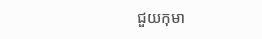ជួយកុមា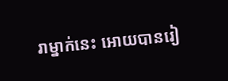រាម្នាក់នេះ អេាយបានរៀ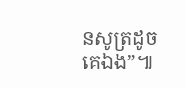នសូត្រដូចគេឯង”៕